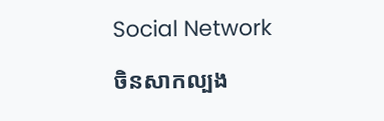Social Network

ចិនសាកល្បង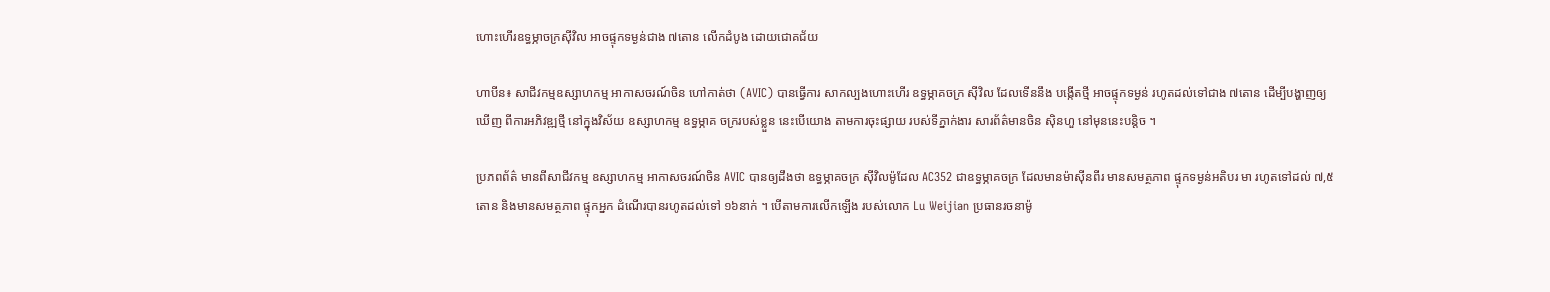ហោះហើរឧទ្ធម្ភាចក្រស៊ីវិល អាចផ្ទុកទម្ងន់ជាង ៧តោន លើកដំបូង ដោយជោគជ័យ

ហាបីន៖ សាជីវកម្មឧស្សាហកម្ម អាកាសចរណ៍ចិន ហៅកាត់ថា (AVIC) បានធ្វើការ សាកល្បងហោះហើរ ឧទ្ធម្ភាគចក្រ ស៊ីវិល ដែលទើននឹង បង្កើតថ្មី អាចផ្ទុកទម្ងន់ រហូតដល់ទៅជាង ៧តោន ដើម្បីបង្ហាញឲ្យឃើញ ពីការអភិវឌ្ឍថ្មី នៅក្នុងវិស័យ ឧស្សាហកម្ម ឧទ្ធម្ភាគ ចក្ររបស់ខ្លួន នេះបើយោង តាមការចុះផ្សាយ របស់ទីភ្នាក់ងារ សារព័ត៌មានចិន ស៊ិនហួ នៅមុននេះបន្ដិច ។

ប្រភពព័ត៌ មានពីសាជីវកម្ម ឧស្សាហកម្ម អាកាសចរណ៍ចិន AVIC បានឲ្យដឹងថា ឧទ្ធម្ភាគចក្រ ស៊ីវិលម៉ូដែល AC352 ជាឧទ្ធម្ភាគចក្រ ដែលមានម៉ាស៊ីនពីរ មានសមត្ថភាព ផ្ទុកទម្ងន់អតិបរ មា រហូតទៅដល់ ៧,៥តោន និងមានសមត្ថភាព ផ្ទុកអ្នក ដំណើរបានរហូតដល់ទៅ ១៦នាក់ ។ បើតាមការលើកឡើង របស់លោក Lu Weijian ប្រធានរចនាម៉ូ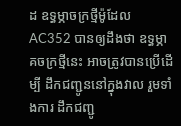ដ ឧទ្ធម្ភាចក្រថ្មីម៉ូដែល AC352 បានឲ្យដឹងថា ឧទ្ធម្ភាគចក្រថ្មីនេះ អាចត្រូវបានប្រើដើម្បី ដឹកជញ្ជូននៅក្នុងវាល រួមទាំងការ ដឹកជញ្ជូ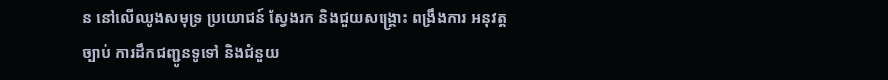ន នៅលើឈូងសមុទ្រ ប្រយោជន៍ ស្វែងរក និងជួយសង្គ្រោះ ពង្រឹងការ អនុវត្តច្បាប់ ការដឹកជញ្ជូនទូទៅ និងជំនួយ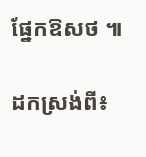ផ្នែកឱសថ ៕

ដកស្រង់ពី៖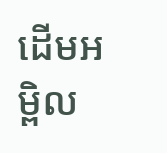ដើមអម្ពិល